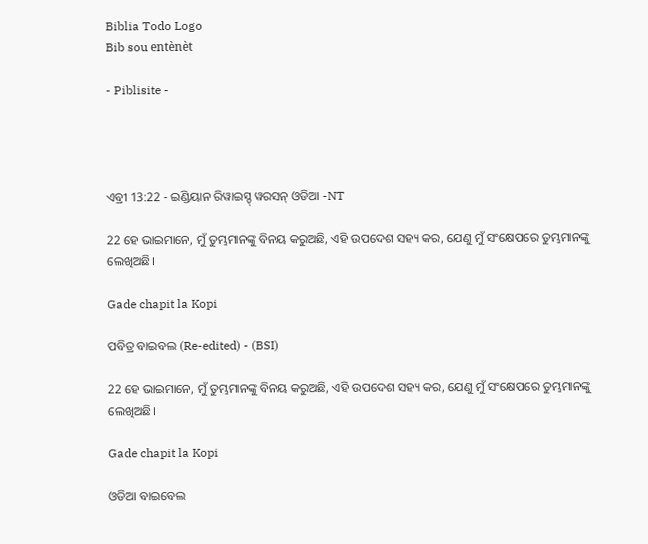Biblia Todo Logo
Bib sou entènèt

- Piblisite -




ଏବ୍ରୀ 13:22 - ଇଣ୍ଡିୟାନ ରିୱାଇସ୍ଡ୍ ୱରସନ୍ ଓଡିଆ -NT

22 ହେ ଭାଇମାନେ, ମୁଁ ତୁମ୍ଭମାନଙ୍କୁ ବିନୟ କରୁଅଛି, ଏହି ଉପଦେଶ ସହ୍ୟ କର, ଯେଣୁ ମୁଁ ସଂକ୍ଷେପରେ ତୁମ୍ଭମାନଙ୍କୁ ଲେଖିଅଛି।

Gade chapit la Kopi

ପବିତ୍ର ବାଇବଲ (Re-edited) - (BSI)

22 ହେ ଭାଇମାନେ, ମୁଁ ତୁମ୍ଭମାନଙ୍କୁ ବିନୟ କରୁଅଛି, ଏହି ଉପଦେଶ ସହ୍ୟ କର, ଯେଣୁ ମୁଁ ସଂକ୍ଷେପରେ ତୁମ୍ଭମାନଙ୍କୁ ଲେଖିଅଛି।

Gade chapit la Kopi

ଓଡିଆ ବାଇବେଲ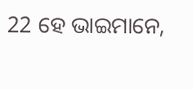22 ହେ ଭାଇମାନେ,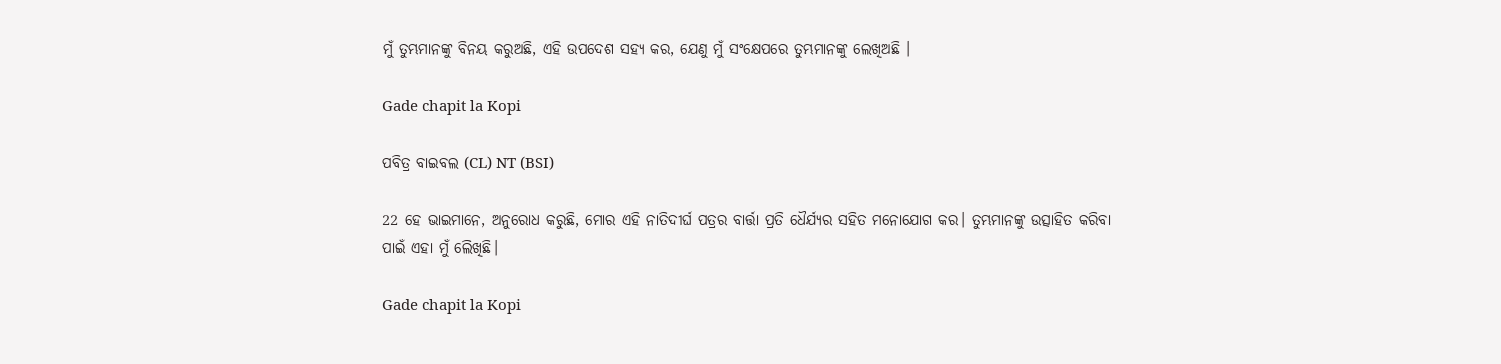ମୁଁ ତୁମ୍ଭମାନଙ୍କୁ ବିନୟ କରୁଅଛି, ଏହି ଉପଦେଶ ସହ୍ୟ କର, ଯେଣୁ ମୁଁ ସଂକ୍ଷେପରେ ତୁମ୍ଭମାନଙ୍କୁ ଲେଖିଅଛି ।

Gade chapit la Kopi

ପବିତ୍ର ବାଇବଲ (CL) NT (BSI)

22 ହେ ଭାଇମାନେ, ଅନୁରୋଧ କରୁଛି, ମୋର ଏହି ନାତିଦୀର୍ଘ ପତ୍ରର ବାର୍ତ୍ତା ପ୍ରତି ଧୈର୍ଯ୍ୟର ସହିତ ମନୋଯୋଗ କର। ତୁମ୍ଭମାନଙ୍କୁ ଉତ୍ସାହିତ କରିବା ପାଇଁ ଏହା ମୁଁ ଲେିଖିଛି।

Gade chapit la Kopi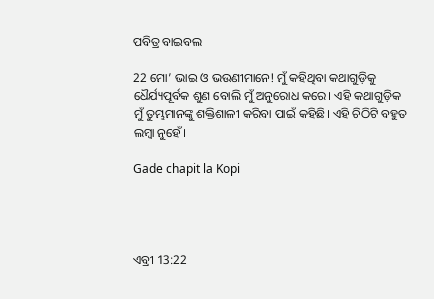ପବିତ୍ର ବାଇବଲ

22 ମୋ’ ଭାଇ ଓ ଭଉଣୀମାନେ! ମୁଁ କହିଥିବା କଥାଗୁଡ଼ିକୁ ଧୈର୍ଯ୍ୟପୂର୍ବକ ଶୁଣ ବୋଲି ମୁଁ ଅନୁରୋଧ କରେ। ଏହି କଥାଗୁଡ଼ିକ ମୁଁ ତୁମ୍ଭମାନଙ୍କୁ ଶକ୍ତିଶାଳୀ କରିବା ପାଇଁ କହିଛି। ଏହି ଚିଠିଟି ବହୁତ ଲମ୍ବା ନୁହେଁ।

Gade chapit la Kopi




ଏବ୍ରୀ 13:22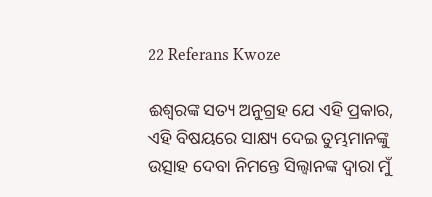22 Referans Kwoze

ଈଶ୍ବରଙ୍କ ସତ୍ୟ ଅନୁଗ୍ରହ ଯେ ଏହି ପ୍ରକାର, ଏହି ବିଷୟରେ ସାକ୍ଷ୍ୟ ଦେଇ ତୁମ୍ଭମାନଙ୍କୁ ଉତ୍ସାହ ଦେବା ନିମନ୍ତେ ସିଲ୍ୱାନଙ୍କ ଦ୍ୱାରା ମୁଁ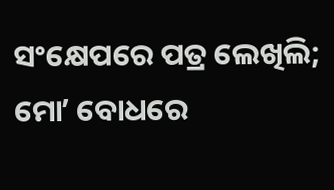ସଂକ୍ଷେପରେ ପତ୍ର ଲେଖିଲି; ମୋʼ ବୋଧରେ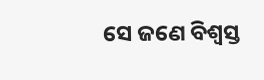ସେ ଜଣେ ବିଶ୍ୱସ୍ତ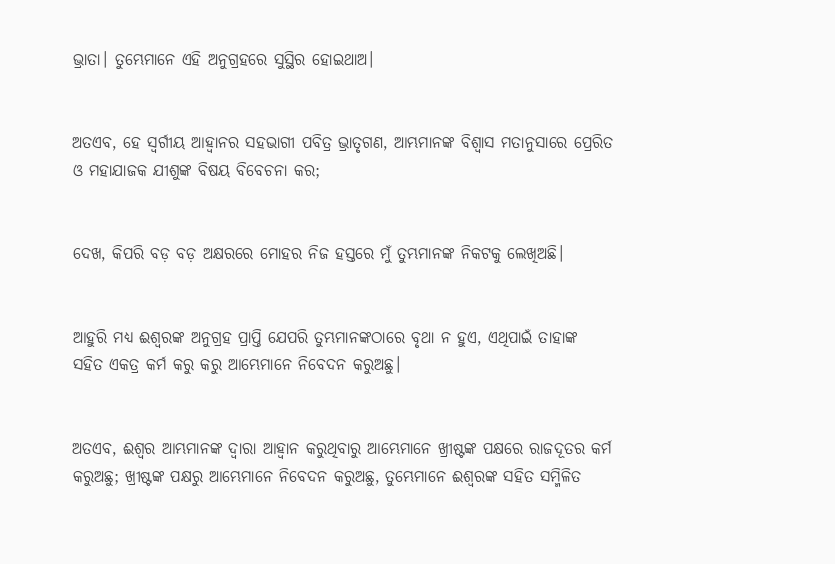ଭ୍ରାତା। ତୁମ୍ଭେମାନେ ଏହି ଅନୁଗ୍ରହରେ ସୁସ୍ଥିର ହୋଇଥାଅ।


ଅତଏବ, ହେ ସ୍ୱର୍ଗୀୟ ଆହ୍ୱାନର ସହଭାଗୀ ପବିତ୍ର ଭ୍ରାତୃଗଣ, ଆମ୍ଭମାନଙ୍କ ବିଶ୍ୱାସ ମତାନୁସାରେ ପ୍ରେରିତ ଓ ମହାଯାଜକ ଯୀଶୁଙ୍କ ବିଷୟ ବିବେଚନା କର;


ଦେଖ, କିପରି ବଡ଼ ବଡ଼ ଅକ୍ଷରରେ ମୋହର ନିଜ ହସ୍ତରେ ମୁଁ ତୁମ୍ଭମାନଙ୍କ ନିକଟକୁ ଲେଖିଅଛି।


ଆହୁରି ମଧ୍ୟ ଈଶ୍ବରଙ୍କ ଅନୁଗ୍ରହ ପ୍ରାପ୍ତି ଯେପରି ତୁମ୍ଭମାନଙ୍କଠାରେ ବୃଥା ନ ହୁଏ, ଏଥିପାଇଁ ତାହାଙ୍କ ସହିତ ଏକତ୍ର କର୍ମ କରୁ କରୁ ଆମ୍ଭେମାନେ ନିବେଦନ କରୁଅଛୁ।


ଅତଏବ, ଈଶ୍ବର ଆମ୍ଭମାନଙ୍କ ଦ୍ୱାରା ଆହ୍ୱାନ କରୁଥିବାରୁ ଆମ୍ଭେମାନେ ଖ୍ରୀଷ୍ଟଙ୍କ ପକ୍ଷରେ ରାଜଦୂତର କର୍ମ କରୁଅଛୁ; ଖ୍ରୀଷ୍ଟଙ୍କ ପକ୍ଷରୁ ଆମ୍ଭେମାନେ ନିବେଦନ କରୁଅଛୁ, ତୁମ୍ଭେମାନେ ଈଶ୍ବରଙ୍କ ସହିତ ସମ୍ମିଳିତ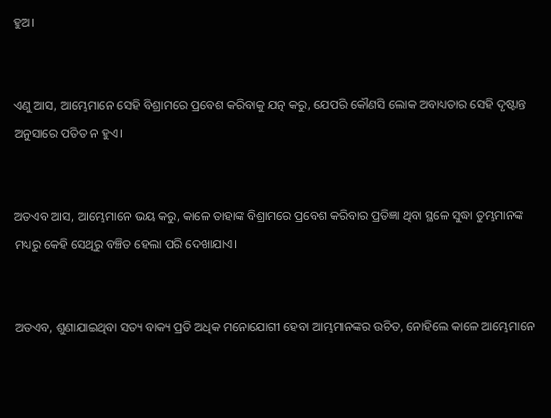ହୁଅ।


ଏଣୁ ଆସ, ଆମ୍ଭେମାନେ ସେହି ବିଶ୍ରାମରେ ପ୍ରବେଶ କରିବାକୁ ଯତ୍ନ କରୁ, ଯେପରି କୌଣସି ଲୋକ ଅବାଧ୍ୟତାର ସେହି ଦୃଷ୍ଟାନ୍ତ ଅନୁସାରେ ପତିତ ନ ହୁଏ।


ଅତଏବ ଆସ, ଆମ୍ଭେମାନେ ଭୟ କରୁ, କାଳେ ତାହାଙ୍କ ବିଶ୍ରାମରେ ପ୍ରବେଶ କରିବାର ପ୍ରତିଜ୍ଞା ଥିବା ସ୍ଥଳେ ସୁଦ୍ଧା ତୁମ୍ଭମାନଙ୍କ ମଧ୍ୟରୁ କେହି ସେଥିରୁ ବଞ୍ଚିତ ହେଲା ପରି ଦେଖାଯାଏ।


ଅତଏବ, ଶୁଣାଯାଇଥିବା ସତ୍ୟ ବାକ୍ୟ ପ୍ରତି ଅଧିକ ମନୋଯୋଗୀ ହେବା ଆମ୍ଭମାନଙ୍କର ଉଚିତ, ନୋହିଲେ କାଳେ ଆମ୍ଭେମାନେ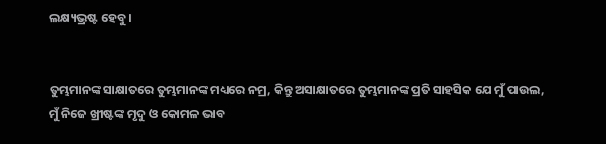ଲକ୍ଷ୍ୟଭ୍ରଷ୍ଟ ହେବୁ।


ତୁମ୍ଭମାନଙ୍କ ସାକ୍ଷାତରେ ତୁମ୍ଭମାନଙ୍କ ମଧ୍ୟରେ ନମ୍ର, କିନ୍ତୁ ଅସାକ୍ଷାତରେ ତୁମ୍ଭମାନଙ୍କ ପ୍ରତି ସାହସିକ ଯେ ମୁଁ ପାଉଲ, ମୁଁ ନିଜେ ଖ୍ରୀଷ୍ଟଙ୍କ ମୃଦୁ ଓ କୋମଳ ଭାବ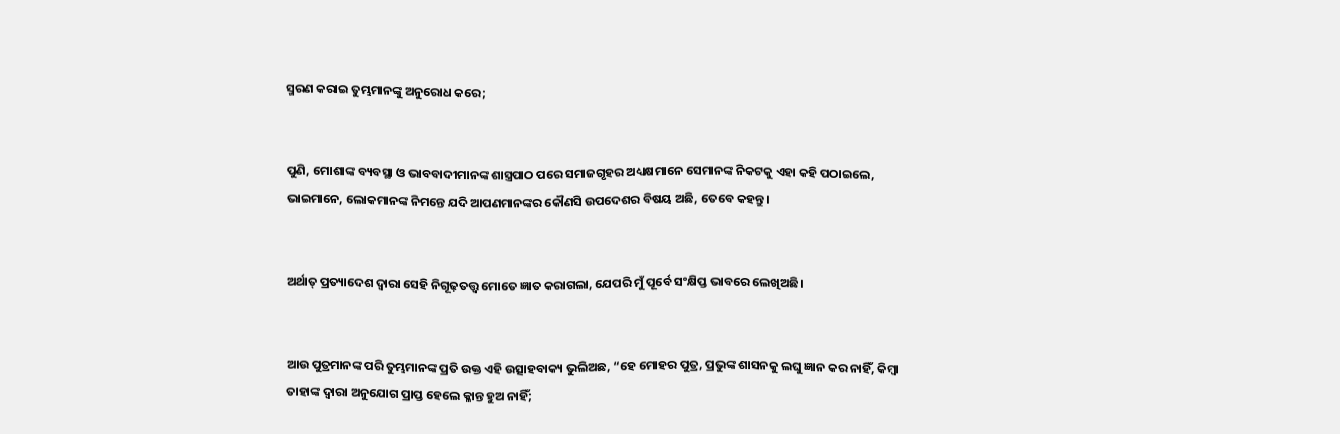ସ୍ମରଣ କରାଇ ତୁମ୍ଭମାନଙ୍କୁ ଅନୁରୋଧ କରେ;


ପୁଣି, ମୋଶାଙ୍କ ବ୍ୟବସ୍ଥା ଓ ଭାବବାଦୀମାନଙ୍କ ଶାସ୍ତ୍ରପାଠ ପରେ ସମାଜଗୃହର ଅଧ୍ୟକ୍ଷମାନେ ସେମାନଙ୍କ ନିକଟକୁ ଏହା କହି ପଠାଇଲେ, ଭାଇମାନେ, ଲୋକମାନଙ୍କ ନିମନ୍ତେ ଯଦି ଆପଣମାନଙ୍କର କୌଣସି ଉପଦେଶର ବିଷୟ ଅଛି, ତେବେ କହନ୍ତୁ।


ଅର୍ଥାତ୍‍ ପ୍ରତ୍ୟାଦେଶ ଦ୍ୱାରା ସେହି ନିଗୂଢ଼ତତ୍ତ୍ୱ ମୋତେ ଜ୍ଞାତ କରାଗଲା, ଯେପରି ମୁଁ ପୂର୍ବେ ସଂକ୍ଷିପ୍ତ ଭାବରେ ଲେଖିଅଛି।


ଆଉ ପୁତ୍ରମାନଙ୍କ ପରି ତୁମ୍ଭମାନଙ୍କ ପ୍ରତି ଉକ୍ତ ଏହି ଉତ୍ସାହବାକ୍ୟ ଭୁଲିଅଛ, “ହେ ମୋହର ପୁତ୍ର, ପ୍ରଭୁଙ୍କ ଶାସନକୁ ଲଘୁ ଜ୍ଞାନ କର ନାହିଁ, କିମ୍ବା ତାହାଙ୍କ ଦ୍ୱାରା ଅନୁଯୋଗ ପ୍ରାପ୍ତ ହେଲେ କ୍ଳାନ୍ତ ହୁଅ ନାହିଁ;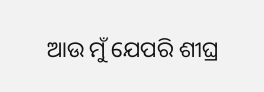ଆଉ ମୁଁ ଯେପରି ଶୀଘ୍ର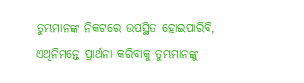ତୁମ୍ଭମାନଙ୍କ ନିକଟରେ ଉପସ୍ଥିତ ହୋଇପାରିବି, ଏଥିନିମନ୍ତେ ପ୍ରାର୍ଥନା କରିବାକୁ ତୁମ୍ଭମାନଙ୍କୁ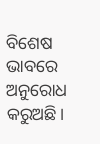ବିଶେଷ ଭାବରେ ଅନୁରୋଧ କରୁଅଛି।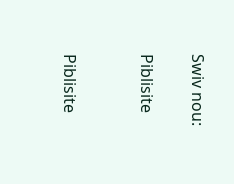Swiv nou:

Piblisite


Piblisite